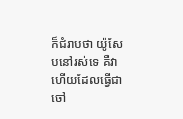ក៏ជំរាបថា យ៉ូសែបនៅរស់ទេ គឺវាហើយដែលធ្វើជាចៅ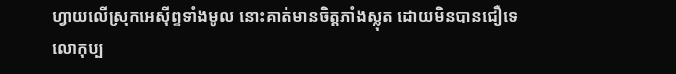ហ្វាយលើស្រុកអេស៊ីព្ទទាំងមូល នោះគាត់មានចិត្តភាំងស្លុត ដោយមិនបានជឿទេ
លោកុប្ប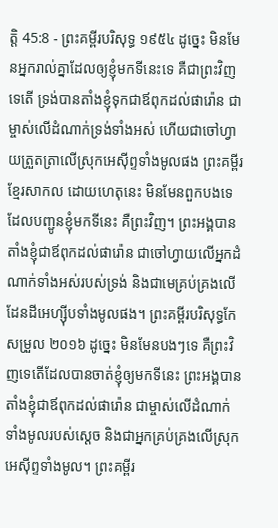ត្តិ 45:8 - ព្រះគម្ពីរបរិសុទ្ធ ១៩៥៤ ដូច្នេះ មិនមែនអ្នករាល់គ្នាដែលឲ្យខ្ញុំមកទីនេះទេ គឺជាព្រះវិញទេតើ ទ្រង់បានតាំងខ្ញុំទុកជាឪពុកដល់ផារ៉ោន ជាម្ចាស់លើដំណាក់ទ្រង់ទាំងអស់ ហើយជាចៅហ្វាយត្រួតត្រាលើស្រុកអេស៊ីព្ទទាំងមូលផង ព្រះគម្ពីរខ្មែរសាកល ដោយហេតុនេះ មិនមែនពួកបងទេ ដែលបញ្ជូនខ្ញុំមកទីនេះ គឺព្រះវិញ។ ព្រះអង្គបានតាំងខ្ញុំជាឪពុកដល់ផារ៉ោន ជាចៅហ្វាយលើអ្នកដំណាក់ទាំងអស់របស់ទ្រង់ និងជាមេគ្រប់គ្រងលើដែនដីអេហ្ស៊ីបទាំងមូលផង។ ព្រះគម្ពីរបរិសុទ្ធកែសម្រួល ២០១៦ ដូច្នេះ មិនមែនបងៗទេ គឺព្រះវិញទេតើដែលបានចាត់ខ្ញុំឲ្យមកទីនេះ ព្រះអង្គបានតាំងខ្ញុំជាឪពុកដល់ផារ៉ោន ជាម្ចាស់លើដំណាក់ទាំងមូលរបស់ស្ដេច និងជាអ្នកគ្រប់គ្រងលើស្រុកអេស៊ីព្ទទាំងមូល។ ព្រះគម្ពីរ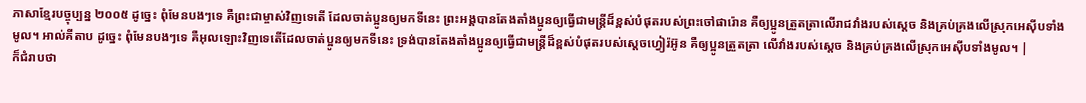ភាសាខ្មែរបច្ចុប្បន្ន ២០០៥ ដូច្នេះ ពុំមែនបងៗទេ គឺព្រះជាម្ចាស់វិញទេតើ ដែលចាត់ប្អូនឲ្យមកទីនេះ ព្រះអង្គបានតែងតាំងប្អូនឲ្យធ្វើជាមន្ត្រីដ៏ខ្ពស់បំផុតរបស់ព្រះចៅផារ៉ោន គឺឲ្យប្អូនត្រួតត្រាលើរាជវាំងរបស់ស្ដេច និងគ្រប់គ្រងលើស្រុកអេស៊ីបទាំងមូល។ អាល់គីតាប ដូច្នេះ ពុំមែនបងៗទេ គឺអុលឡោះវិញទេតើដែលចាត់ប្អូនឲ្យមកទីនេះ ទ្រង់បានតែងតាំងប្អូនឲ្យធ្វើជាមន្ត្រីដ៏ខ្ពស់បំផុតរបស់ស្តេចហ្វៀរ៉អ៊ូន គឺឲ្យប្អូនត្រួតត្រា លើវាំងរបស់ស្តេច និងគ្រប់គ្រងលើស្រុកអេស៊ីបទាំងមូល។ |
ក៏ជំរាបថា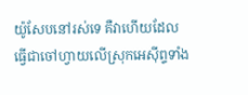យ៉ូសែបនៅរស់ទេ គឺវាហើយដែលធ្វើជាចៅហ្វាយលើស្រុកអេស៊ីព្ទទាំង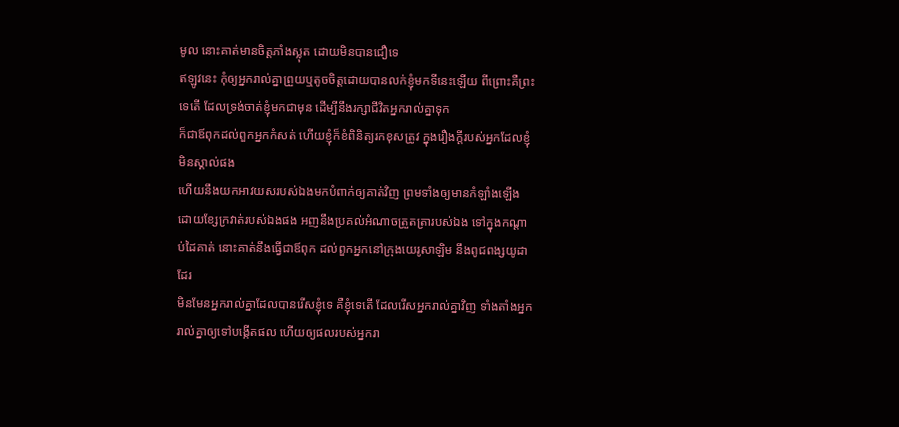មូល នោះគាត់មានចិត្តភាំងស្លុត ដោយមិនបានជឿទេ
ឥឡូវនេះ កុំឲ្យអ្នករាល់គ្នាព្រួយឬតូចចិត្តដោយបានលក់ខ្ញុំមកទីនេះឡើយ ពីព្រោះគឺព្រះទេតើ ដែលទ្រង់ចាត់ខ្ញុំមកជាមុន ដើម្បីនឹងរក្សាជីវិតអ្នករាល់គ្នាទុក
ក៏ជាឪពុកដល់ពួកអ្នកកំសត់ ហើយខ្ញុំក៏ខំពិនិត្យរកខុសត្រូវ ក្នុងរឿងក្តីរបស់អ្នកដែលខ្ញុំមិនស្គាល់ផង
ហើយនឹងយកអាវយសរបស់ឯងមកបំពាក់ឲ្យគាត់វិញ ព្រមទាំងឲ្យមានកំឡាំងឡើង ដោយខ្សែក្រវាត់របស់ឯងផង អញនឹងប្រគល់អំណាចត្រួតត្រារបស់ឯង ទៅក្នុងកណ្តាប់ដៃគាត់ នោះគាត់នឹងធ្វើជាឪពុក ដល់ពួកអ្នកនៅក្រុងយេរូសាឡិម នឹងពូជពង្សយូដាដែរ
មិនមែនអ្នករាល់គ្នាដែលបានរើសខ្ញុំទេ គឺខ្ញុំទេតើ ដែលរើសអ្នករាល់គ្នាវិញ ទាំងតាំងអ្នករាល់គ្នាឲ្យទៅបង្កើតផល ហើយឲ្យផលរបស់អ្នករា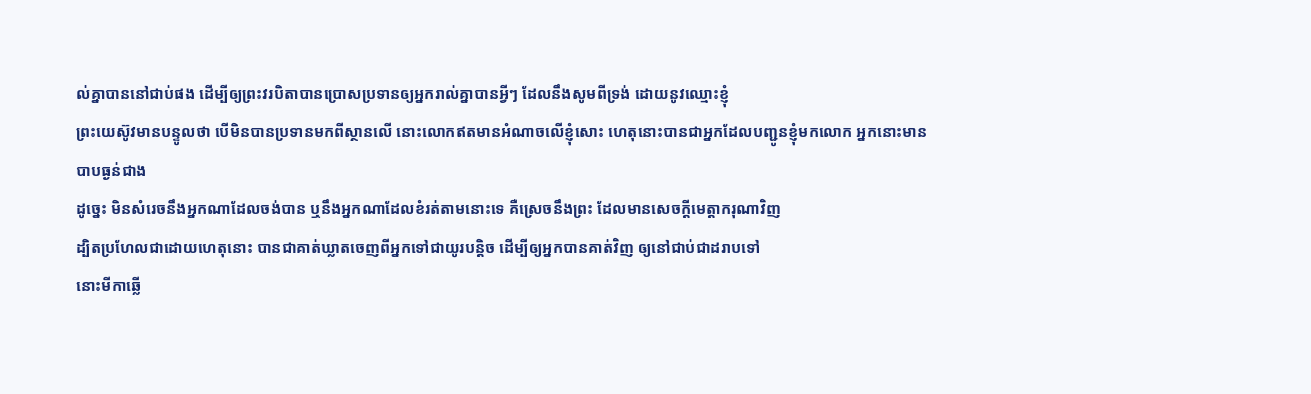ល់គ្នាបាននៅជាប់ផង ដើម្បីឲ្យព្រះវរបិតាបានប្រោសប្រទានឲ្យអ្នករាល់គ្នាបានអ្វីៗ ដែលនឹងសូមពីទ្រង់ ដោយនូវឈ្មោះខ្ញុំ
ព្រះយេស៊ូវមានបន្ទូលថា បើមិនបានប្រទានមកពីស្ថានលើ នោះលោកឥតមានអំណាចលើខ្ញុំសោះ ហេតុនោះបានជាអ្នកដែលបញ្ជូនខ្ញុំមកលោក អ្នកនោះមានបាបធ្ងន់ជាង
ដូច្នេះ មិនសំរេចនឹងអ្នកណាដែលចង់បាន ឬនឹងអ្នកណាដែលខំរត់តាមនោះទេ គឺស្រេចនឹងព្រះ ដែលមានសេចក្ដីមេត្តាករុណាវិញ
ដ្បិតប្រហែលជាដោយហេតុនោះ បានជាគាត់ឃ្លាតចេញពីអ្នកទៅជាយូរបន្តិច ដើម្បីឲ្យអ្នកបានគាត់វិញ ឲ្យនៅជាប់ជាដរាបទៅ
នោះមីកាឆ្លើ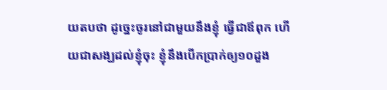យតបថា ដូច្នេះចូរនៅជាមួយនឹងខ្ញុំ ធ្វើជាឪពុក ហើយជាសង្ឃដល់ខ្ញុំចុះ ខ្ញុំនឹងបើកប្រាក់ឲ្យ១០ដួង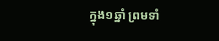ក្នុង១ឆ្នាំ ព្រមទាំ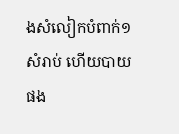ងសំលៀកបំពាក់១សំរាប់ ហើយបាយផង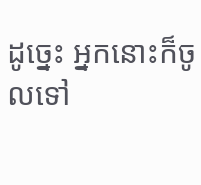ដូច្នេះ អ្នកនោះក៏ចូលទៅ